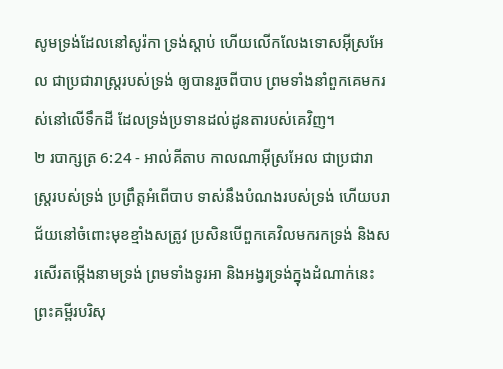សូមទ្រង់ដែលនៅសូរ៉កា ទ្រង់ស្តាប់ ហើយលើកលែងទោសអ៊ីស្រអែល ជាប្រជារាស្ត្ររបស់ទ្រង់ ឲ្យបានរួចពីបាប ព្រមទាំងនាំពួកគេមករស់នៅលើទឹកដី ដែលទ្រង់ប្រទានដល់ដូនតារបស់គេវិញ។
២ របាក្សត្រ 6:24 - អាល់គីតាប កាលណាអ៊ីស្រអែល ជាប្រជារាស្ត្ររបស់ទ្រង់ ប្រព្រឹត្តអំពើបាប ទាស់នឹងបំណងរបស់ទ្រង់ ហើយបរាជ័យនៅចំពោះមុខខ្មាំងសត្រូវ ប្រសិនបើពួកគេវិលមករកទ្រង់ និងសរសើរតម្កើងនាមទ្រង់ ព្រមទាំងទូរអា និងអង្វរទ្រង់ក្នុងដំណាក់នេះ ព្រះគម្ពីរបរិសុ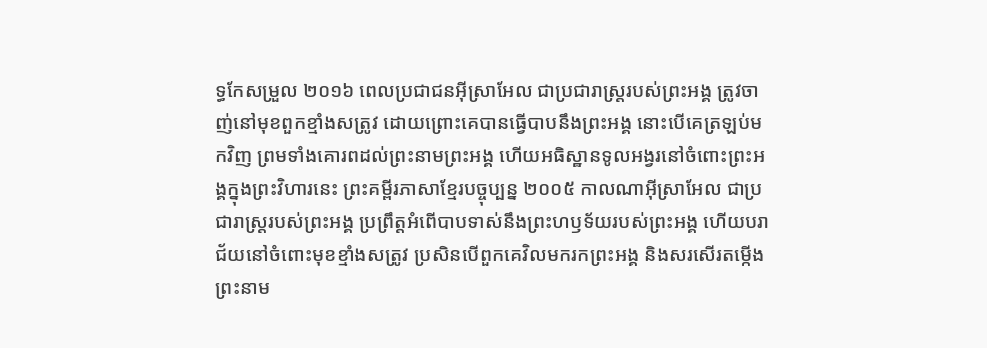ទ្ធកែសម្រួល ២០១៦ ពេលប្រជាជនអ៊ីស្រាអែល ជាប្រជារាស្ត្ររបស់ព្រះអង្គ ត្រូវចាញ់នៅមុខពួកខ្មាំងសត្រូវ ដោយព្រោះគេបានធ្វើបាបនឹងព្រះអង្គ នោះបើគេត្រឡប់មកវិញ ព្រមទាំងគោរពដល់ព្រះនាមព្រះអង្គ ហើយអធិស្ឋានទូលអង្វរនៅចំពោះព្រះអង្គក្នុងព្រះវិហារនេះ ព្រះគម្ពីរភាសាខ្មែរបច្ចុប្បន្ន ២០០៥ កាលណាអ៊ីស្រាអែល ជាប្រជារាស្ត្ររបស់ព្រះអង្គ ប្រព្រឹត្តអំពើបាបទាស់នឹងព្រះហឫទ័យរបស់ព្រះអង្គ ហើយបរាជ័យនៅចំពោះមុខខ្មាំងសត្រូវ ប្រសិនបើពួកគេវិលមករកព្រះអង្គ និងសរសើរតម្កើងព្រះនាម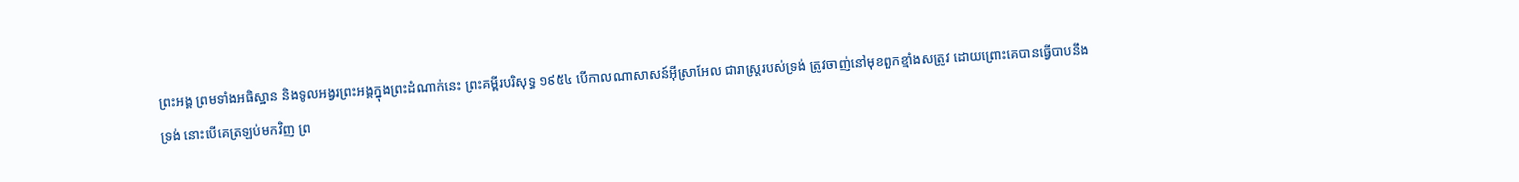ព្រះអង្គ ព្រមទាំងអធិស្ឋាន និងទូលអង្វរព្រះអង្គក្នុងព្រះដំណាក់នេះ ព្រះគម្ពីរបរិសុទ្ធ ១៩៥៤ បើកាលណាសាសន៍អ៊ីស្រាអែល ជារាស្ត្ររបស់ទ្រង់ ត្រូវចាញ់នៅមុខពួកខ្មាំងសត្រូវ ដោយព្រោះគេបានធ្វើបាបនឹងទ្រង់ នោះបើគេត្រឡប់មកវិញ ព្រ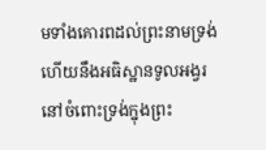មទាំងគោរពដល់ព្រះនាមទ្រង់ ហើយនឹងអធិស្ឋានទូលអង្វរនៅចំពោះទ្រង់ក្នុងព្រះ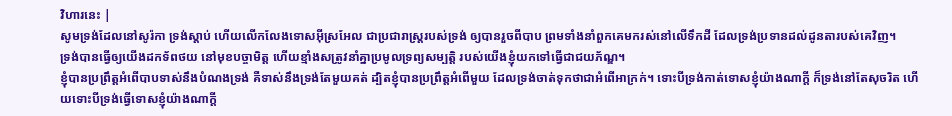វិហារនេះ |
សូមទ្រង់ដែលនៅសូរ៉កា ទ្រង់ស្តាប់ ហើយលើកលែងទោសអ៊ីស្រអែល ជាប្រជារាស្ត្ររបស់ទ្រង់ ឲ្យបានរួចពីបាប ព្រមទាំងនាំពួកគេមករស់នៅលើទឹកដី ដែលទ្រង់ប្រទានដល់ដូនតារបស់គេវិញ។
ទ្រង់បានធ្វើឲ្យយើងដកទ័ពថយ នៅមុខបច្ចាមិត្ត ហើយខ្មាំងសត្រូវនាំគ្នាប្រមូលទ្រព្យសម្បត្តិ របស់យើងខ្ញុំយកទៅធ្វើជាជយភ័ណ្ឌ។
ខ្ញុំបានប្រព្រឹត្តអំពើបាបទាស់នឹងបំណងទ្រង់ គឺទាស់នឹងទ្រង់តែមួយគត់ ដ្បិតខ្ញុំបានប្រព្រឹត្តអំពើមួយ ដែលទ្រង់ចាត់ទុកថាជាអំពើអាក្រក់។ ទោះបីទ្រង់កាត់ទោសខ្ញុំយ៉ាងណាក្តី ក៏ទ្រង់នៅតែសុចរិត ហើយទោះបីទ្រង់ធ្វើទោសខ្ញុំយ៉ាងណាក្តី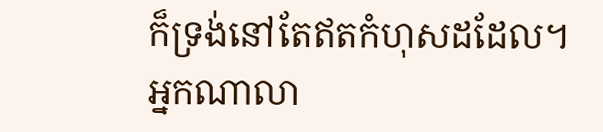ក៏ទ្រង់នៅតែឥតកំហុសដដែល។
អ្នកណាលា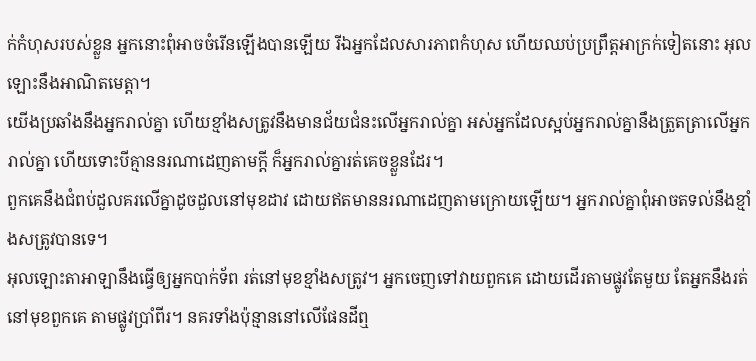ក់កំហុសរបស់ខ្លួន អ្នកនោះពុំអាចចំរើនឡើងបានឡើយ រីឯអ្នកដែលសារភាពកំហុស ហើយឈប់ប្រព្រឹត្តអាក្រក់ទៀតនោះ អុលឡោះនឹងអាណិតមេត្តា។
យើងប្រឆាំងនឹងអ្នករាល់គ្នា ហើយខ្មាំងសត្រូវនឹងមានជ័យជំនះលើអ្នករាល់គ្នា អស់អ្នកដែលស្អប់អ្នករាល់គ្នានឹងត្រួតត្រាលើអ្នករាល់គ្នា ហើយទោះបីគ្មាននរណាដេញតាមក្តី ក៏អ្នករាល់គ្នារត់គេចខ្លួនដែរ។
ពួកគេនឹងជំពប់ដួលគរលើគ្នាដូចដួលនៅមុខដាវ ដោយឥតមាននរណាដេញតាមក្រោយឡើយ។ អ្នករាល់គ្នាពុំអាចតទល់នឹងខ្មាំងសត្រូវបានទេ។
អុលឡោះតាអាឡានឹងធ្វើឲ្យអ្នកបាក់ទ័ព រត់នៅមុខខ្មាំងសត្រូវ។ អ្នកចេញទៅវាយពួកគេ ដោយដើរតាមផ្លូវតែមួយ តែអ្នកនឹងរត់នៅមុខពួកគេ តាមផ្លូវប្រាំពីរ។ នគរទាំងប៉ុន្មាននៅលើផែនដីឮ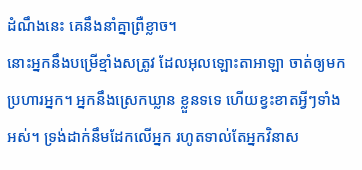ដំណឹងនេះ គេនឹងនាំគ្នាព្រឺខ្លាច។
នោះអ្នកនឹងបម្រើខ្មាំងសត្រូវ ដែលអុលឡោះតាអាឡា ចាត់ឲ្យមកប្រហារអ្នក។ អ្នកនឹងស្រេកឃ្លាន ខ្លួនទទេ ហើយខ្វះខាតអ្វីៗទាំងអស់។ ទ្រង់ដាក់នឹមដែកលើអ្នក រហូតទាល់តែអ្នកវិនាស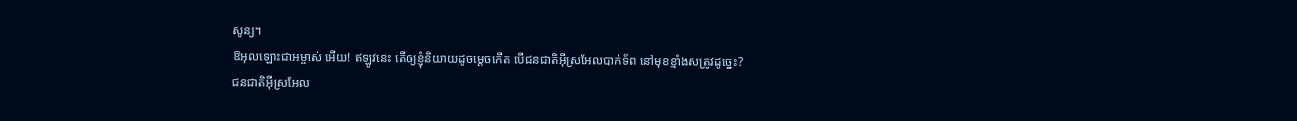សូន្យ។
ឱអុលឡោះជាអម្ចាស់ អើយ! ឥឡូវនេះ តើឲ្យខ្ញុំនិយាយដូចម្តេចកើត បើជនជាតិអ៊ីស្រអែលបាក់ទ័ព នៅមុខខ្មាំងសត្រូវដូច្នេះ?
ជនជាតិអ៊ីស្រអែល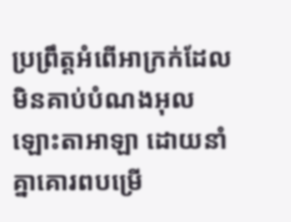ប្រព្រឹត្តអំពើអាក្រក់ដែលមិនគាប់បំណងអុលឡោះតាអាឡា ដោយនាំគ្នាគោរពបម្រើ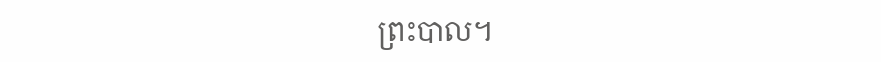ព្រះបាល។